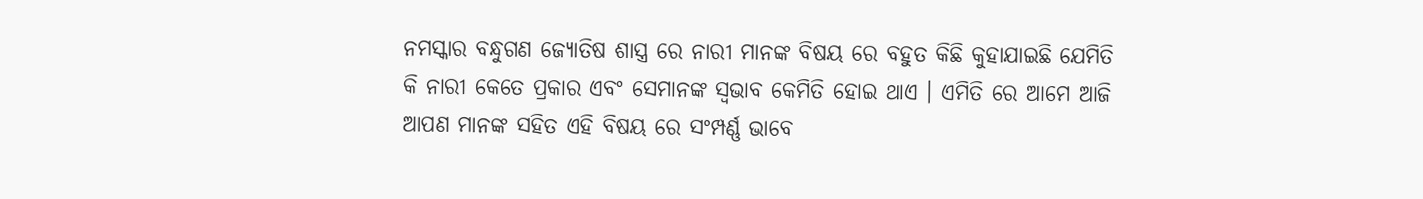ନମସ୍କାର ବନ୍ଧୁଗଣ ଜ୍ୟୋତିଷ ଶାସ୍ତ୍ର ରେ ନାରୀ ମାନଙ୍କ ବିଷୟ ରେ ବହୁତ କିଛି କୁହାଯାଇଛି ଯେମିତି କି ନାରୀ କେତେ ପ୍ରକାର ଏବଂ ସେମାନଙ୍କ ସ୍ୱଭାବ କେମିତି ହୋଇ ଥାଏ । ଏମିତି ରେ ଆମେ ଆଜି ଆପଣ ମାନଙ୍କ ସହିତ ଏହି ବିଷୟ ରେ ସଂମ୍ପର୍ଣ୍ଣ ଭାବେ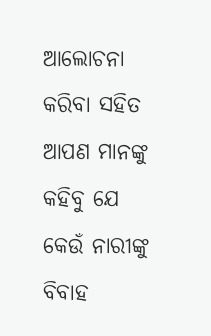ଆଲୋଚନା କରିବା ସହିତ ଆପଣ ମାନଙ୍କୁ କହିବୁ ଯେ କେଉଁ ନାରୀଙ୍କୁ ବିବାହ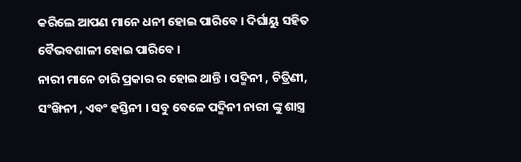କରିଲେ ଆପଣ ମାନେ ଧନୀ ହୋଇ ପାରିବେ । ଦିର୍ଘାୟୁ ସହିତ ବୈଭବଶାଳୀ ହୋଇ ପାରିବେ ।
ନାରୀ ମାନେ ଚାରି ପ୍ରକାର ର ହୋଇ ଥାନ୍ତି । ପଦ୍ମିନୀ , ଚିତ୍ରିଣୀ, ସଂଙ୍ଖିନୀ , ଏବଂ ହସ୍ତିନୀ । ସବୁ ବେଳେ ପଦ୍ମିନୀ ନାରୀ ଙ୍କୁ ଶାସ୍ତ୍ର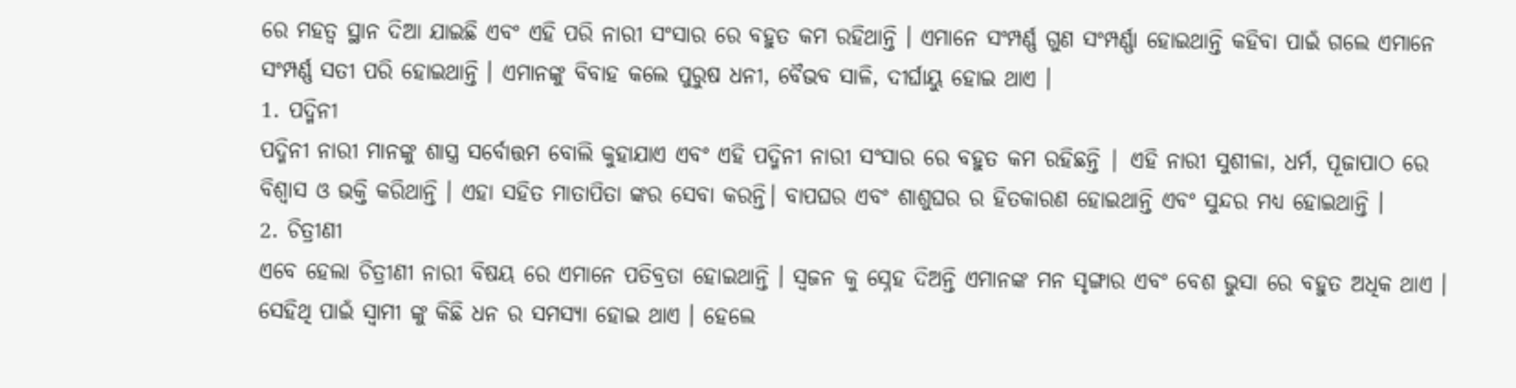ରେ ମହତ୍ୱ ସ୍ଥାନ ଦିଆ ଯାଇଛି ଏବଂ ଏହି ପରି ନାରୀ ସଂସାର ରେ ବହୁତ କମ ରହିଥାନ୍ତି । ଏମାନେ ସଂମ୍ପର୍ଣ୍ଣ ଗୁଣ ସଂମ୍ପର୍ଣ୍ଣା ହୋଇଥାନ୍ତି କହିବା ପାଇଁ ଗଲେ ଏମାନେ ସଂମ୍ପର୍ଣ୍ଣ ସତୀ ପରି ହୋଇଥାନ୍ତି । ଏମାନଙ୍କୁ ବିବାହ କଲେ ପୁରୁଷ ଧନୀ, ବୈଭବ ସାଳି, ଦୀର୍ଘାୟୁ ହୋଇ ଥାଏ ।
1. ପଦ୍ମିନୀ
ପଦ୍ମିନୀ ନାରୀ ମାନଙ୍କୁ ଶାସ୍ତ୍ର ସର୍ବୋତ୍ତମ ବୋଲି କୁହାଯାଏ ଏବଂ ଏହି ପଦ୍ମିନୀ ନାରୀ ସଂସାର ରେ ବହୁତ କମ ରହିଛନ୍ତି | ଏହି ନାରୀ ସୁଶୀଳା, ଧର୍ମ, ପୂଜାପାଠ ରେ ବିଶ୍ୱାସ ଓ ଭକ୍ତି କରିଥାନ୍ତି । ଏହା ସହିତ ମାତାପିତା ଙ୍କର ସେବା କରନ୍ତି। ବାପଘର ଏବଂ ଶାଶୁଘର ର ହିତକାରଣ ହୋଇଥାନ୍ତି ଏବଂ ସୁନ୍ଦର ମଧ୍ୟ ହୋଇଥାନ୍ତି ।
2. ଚିତ୍ରୀଣୀ
ଏବେ ହେଲା ଚିତ୍ରୀଣୀ ନାରୀ ବିଷୟ ରେ ଏମାନେ ପତିବ୍ରତା ହୋଇଥାନ୍ତି । ସ୍ୱଜନ କୁ ସ୍ନେହ ଦିଅନ୍ତି ଏମାନଙ୍କ ମନ ସୃଙ୍ଗାର ଏବଂ ବେଶ ଭୁସା ରେ ବହୁତ ଅଧିକ ଥାଏ । ସେହିଥି ପାଇଁ ସ୍ୱାମୀ ଙ୍କୁ କିଛି ଧନ ର ସମସ୍ୟା ହୋଇ ଥାଏ । ହେଲେ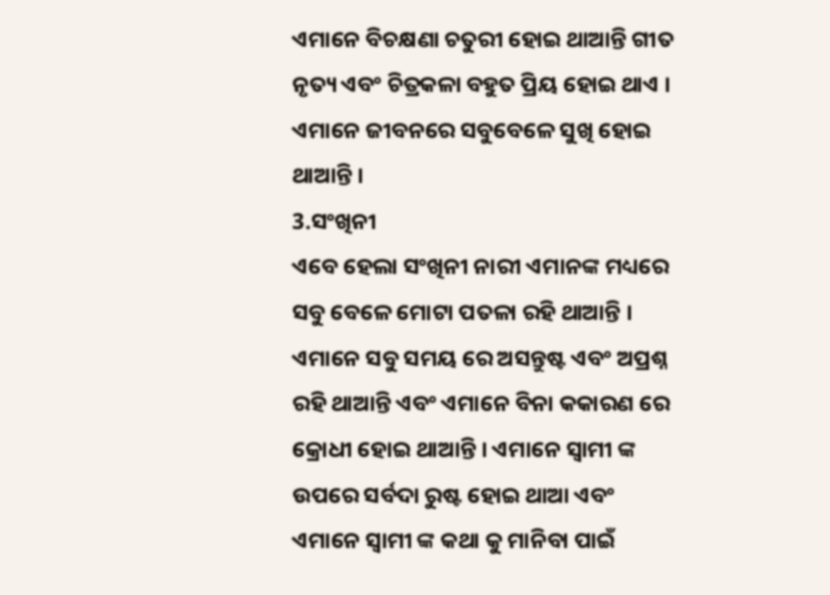ଏମାନେ ବିଚକ୍ଷଣା ଚତୁରୀ ହୋଇ ଥାଆନ୍ତି ଗୀତ ନୃତ୍ୟ ଏବଂ ଚିତ୍ରକଳା ବହୁତ ପ୍ରିୟ ହୋଇ ଥାଏ । ଏମାନେ ଜୀବନରେ ସବୁବେଳେ ସୁଖି ହୋଇ ଥାଆନ୍ତି ।
3.ସଂଖିନୀ
ଏବେ ହେଲା ସଂଖିନୀ ନାରୀ ଏମାନଙ୍କ ମଧ୍ୟରେ ସବୁ ବେଳେ ମୋଟା ପତଳା ରହି ଥାଆନ୍ତି । ଏମାନେ ସବୁ ସମୟ ରେ ଅସନ୍ତୁଷ୍ଟ ଏବଂ ଅପ୍ରଶ୍ନ ରହି ଥାଆନ୍ତି ଏବଂ ଏମାନେ ବିନା କକାରଣ ରେ କ୍ରୋଧୀ ହୋଇ ଥାଆନ୍ତି । ଏମାନେ ସ୍ୱାମୀ ଙ୍କ ଉପରେ ସର୍ବଦା ରୁଷ୍ଟ ହୋଇ ଥାଆ ଏବଂ ଏମାନେ ସ୍ୱାମୀ ଙ୍କ କଥା କୁ ମାନିବା ପାଇଁ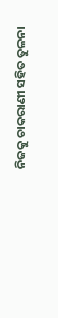ନିଜକୁ ଚାକରାଣୀ ସହିତ ତୁଳନା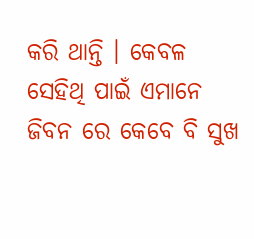କରି ଥାନ୍ତି । କେବଳ ସେହିଥି ପାଇଁ ଏମାନେ ଜିବନ ରେ କେବେ ବି ସୁଖ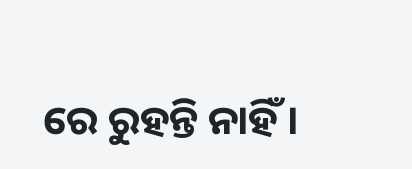ରେ ରୁହନ୍ତି ନାହିଁ ।